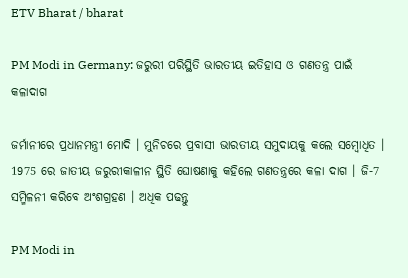ETV Bharat / bharat

PM Modi in Germany: ଜରୁରୀ ପରିସ୍ଥିତି ଭାରତୀୟ ଇତିହାସ ଓ ଗଣତନ୍ତ୍ର ପାଇଁ କଳାଦାଗ

ଜର୍ମାନୀରେ ପ୍ରଧାନମନ୍ତ୍ରୀ ମୋଦି । ମୁନିଚରେ ପ୍ରବାସୀ ଭାରତୀୟ ସମୁଦାୟକୁ କଲେ ସମ୍ବୋଧିତ । 1975 ରେ ଜାତୀୟ ଜରୁରୀକାଳୀନ ସ୍ଥିତି ଘୋଷଣାକୁ କହିଲେ ଗଣତନ୍ତ୍ରରେ କଳା ଦାଗ । ଜି-7 ସମ୍ମିଳନୀ କରିବେ ଅଂଶଗ୍ରହଣ । ଅଧିକ ପଢନ୍ତୁ

PM Modi in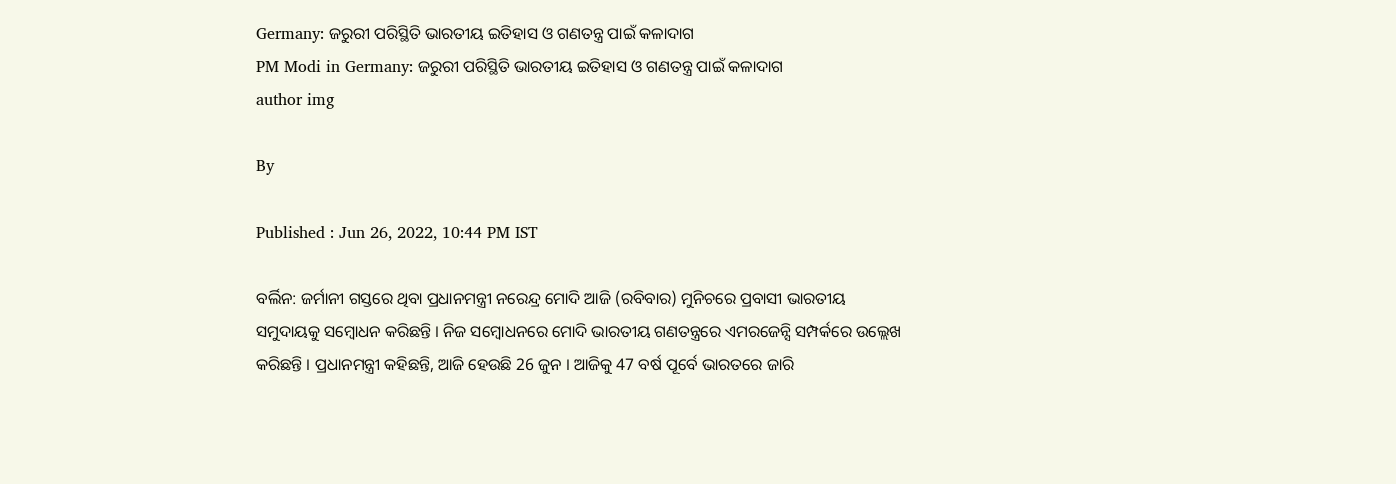Germany: ଜରୁରୀ ପରିସ୍ଥିତି ଭାରତୀୟ ଇତିହାସ ଓ ଗଣତନ୍ତ୍ର ପାଇଁ କଳାଦାଗ
PM Modi in Germany: ଜରୁରୀ ପରିସ୍ଥିତି ଭାରତୀୟ ଇତିହାସ ଓ ଗଣତନ୍ତ୍ର ପାଇଁ କଳାଦାଗ
author img

By

Published : Jun 26, 2022, 10:44 PM IST

ବର୍ଲିନ: ଜର୍ମାନୀ ଗସ୍ତରେ ଥିବା ପ୍ରଧାନମନ୍ତ୍ରୀ ନରେନ୍ଦ୍ର ମୋଦି ଆଜି (ରବିବାର) ମୁନିଚରେ ପ୍ରବାସୀ ଭାରତୀୟ ସମୁଦାୟକୁ ସମ୍ବୋଧନ କରିଛନ୍ତି । ନିଜ ସମ୍ବୋଧନରେ ମୋଦି ଭାରତୀୟ ଗଣତନ୍ତ୍ରରେ ଏମରଜେନ୍ସି ସମ୍ପର୍କରେ ଉଲ୍ଲେଖ କରିଛନ୍ତି । ପ୍ରଧାନମନ୍ତ୍ରୀ କହିଛନ୍ତି, ଆଜି ହେଉଛି 26 ଜୁନ । ଆଜିକୁ 47 ବର୍ଷ ପୂର୍ବେ ଭାରତରେ ଜାରି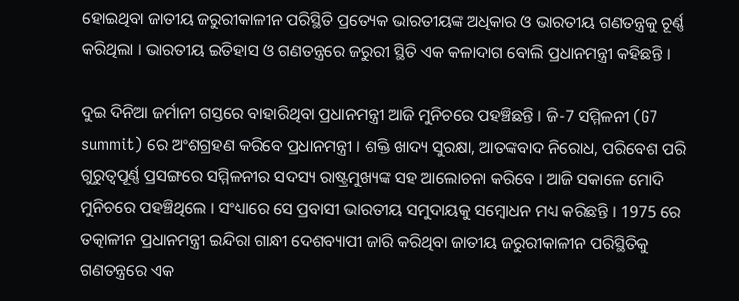ହୋଇଥିବା ଜାତୀୟ ଜରୁରୀକାଳୀନ ପରିସ୍ଥିତି ପ୍ରତ୍ୟେକ ଭାରତୀୟଙ୍କ ଅଧିକାର ଓ ଭାରତୀୟ ଗଣତନ୍ତ୍ରକୁ ଚୂର୍ଣ୍ଣ କରିଥିଲା । ଭାରତୀୟ ଇତିହାସ ଓ ଗଣତନ୍ତ୍ରରେ ଜରୁରୀ ସ୍ଥିତି ଏକ କଳାଦାଗ ବୋଲି ପ୍ରଧାନମନ୍ତ୍ରୀ କହିଛନ୍ତି ।

ଦୁଇ ଦିନିଆ ଜର୍ମାନୀ ଗସ୍ତରେ ବାହାରିଥିବା ପ୍ରଧାନମନ୍ତ୍ରୀ ଆଜି ମୁନିଚରେ ପହଞ୍ଚିଛନ୍ତି । ଜି-7 ସମ୍ମିଳନୀ (G7 summit) ରେ ଅଂଶଗ୍ରହଣ କରିବେ ପ୍ରଧାନମନ୍ତ୍ରୀ । ଶକ୍ତି ଖାଦ୍ୟ ସୁରକ୍ଷା, ଆତଙ୍କବାଦ ନିରୋଧ, ପରିବେଶ ପରି ଗୁରୁତ୍ବପୂର୍ଣ୍ଣ ପ୍ରସଙ୍ଗରେ ସମ୍ମିଳନୀର ସଦସ୍ୟ ରାଷ୍ଟ୍ରମୁଖ୍ୟଙ୍କ ସହ ଆଲୋଚନା କରିବେ । ଆଜି ସକାଳେ ମୋଦି ମୁନିଚରେ ପହଞ୍ଚିଥିଲେ । ସଂଧ୍ୟାରେ ସେ ପ୍ରବାସୀ ଭାରତୀୟ ସମୁଦାୟକୁ ସମ୍ବୋଧନ ମଧ୍ୟ କରିଛନ୍ତି । 1975 ରେ ତତ୍କାଳୀନ ପ୍ରଧାନମନ୍ତ୍ରୀ ଇନ୍ଦିରା ଗାନ୍ଧୀ ଦେଶବ୍ୟାପୀ ଜାରି କରିଥିବା ଜାତୀୟ ଜରୁରୀକାଳୀନ ପରିସ୍ଥିତିକୁ ଗଣତନ୍ତ୍ରରେ ଏକ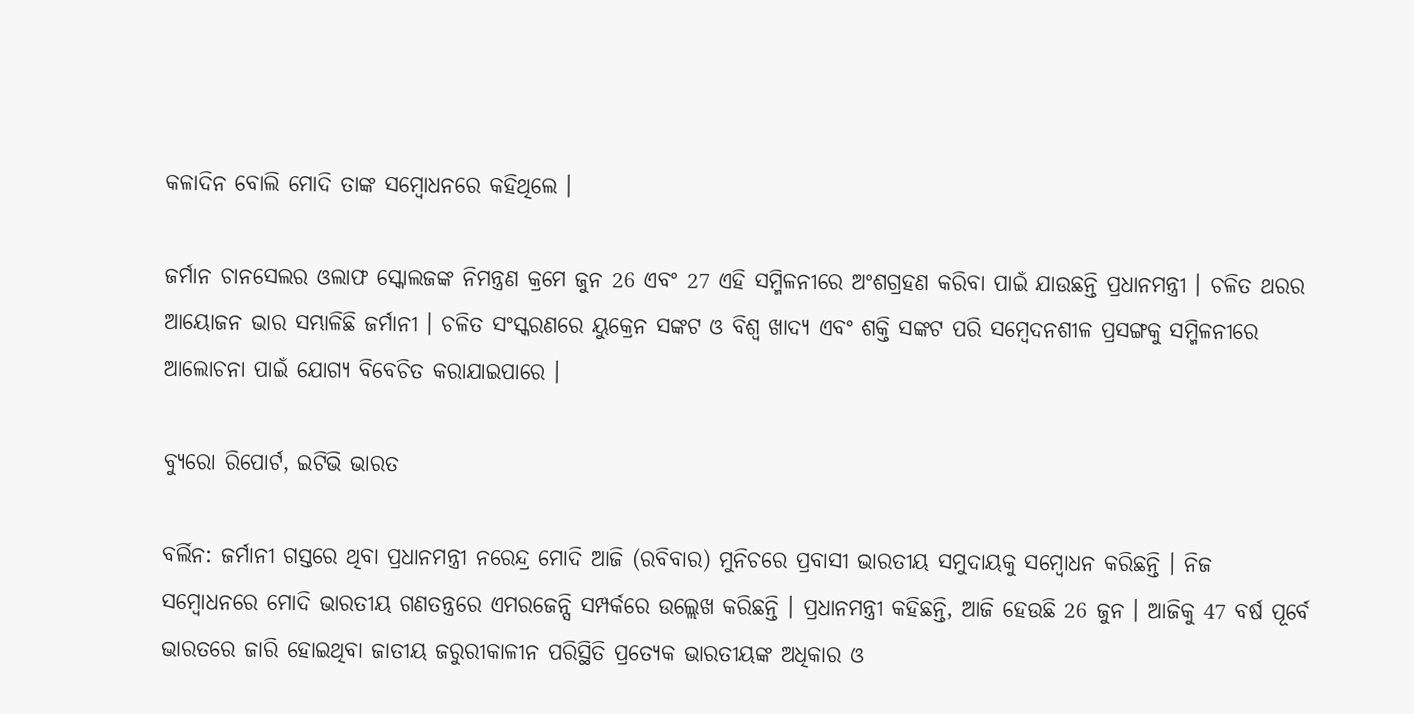କଳାଦିନ ବୋଲି ମୋଦି ତାଙ୍କ ସମ୍ବୋଧନରେ କହିଥିଲେ ।

ଜର୍ମାନ ଚାନସେଲର ଓଲାଫ ସ୍କୋଲଜଙ୍କ ନିମନ୍ତ୍ରଣ କ୍ରମେ ଜୁନ 26 ଏବଂ 27 ଏହି ସମ୍ମିଳନୀରେ ଅଂଶଗ୍ରହଣ କରିବା ପାଇଁ ଯାଉଛନ୍ତି ପ୍ରଧାନମନ୍ତ୍ରୀ । ଚଳିତ ଥରର ଆୟୋଜନ ଭାର ସମ୍ଭାଳିଛି ଜର୍ମାନୀ । ଚଳିତ ସଂସ୍କରଣରେ ୟୁକ୍ରେନ ସଙ୍କଟ ଓ ବିଶ୍ବ ଖାଦ୍ୟ ଏବଂ ଶକ୍ତି ସଙ୍କଟ ପରି ସମ୍ବେଦନଶୀଳ ପ୍ରସଙ୍ଗକୁ ସମ୍ମିଳନୀରେ ଆଲୋଚନା ପାଇଁ ଯୋଗ୍ୟ ବିବେଚିତ କରାଯାଇପାରେ ।

ବ୍ୟୁରୋ ରିପୋର୍ଟ, ଇଟିଭି ଭାରତ

ବର୍ଲିନ: ଜର୍ମାନୀ ଗସ୍ତରେ ଥିବା ପ୍ରଧାନମନ୍ତ୍ରୀ ନରେନ୍ଦ୍ର ମୋଦି ଆଜି (ରବିବାର) ମୁନିଚରେ ପ୍ରବାସୀ ଭାରତୀୟ ସମୁଦାୟକୁ ସମ୍ବୋଧନ କରିଛନ୍ତି । ନିଜ ସମ୍ବୋଧନରେ ମୋଦି ଭାରତୀୟ ଗଣତନ୍ତ୍ରରେ ଏମରଜେନ୍ସି ସମ୍ପର୍କରେ ଉଲ୍ଲେଖ କରିଛନ୍ତି । ପ୍ରଧାନମନ୍ତ୍ରୀ କହିଛନ୍ତି, ଆଜି ହେଉଛି 26 ଜୁନ । ଆଜିକୁ 47 ବର୍ଷ ପୂର୍ବେ ଭାରତରେ ଜାରି ହୋଇଥିବା ଜାତୀୟ ଜରୁରୀକାଳୀନ ପରିସ୍ଥିତି ପ୍ରତ୍ୟେକ ଭାରତୀୟଙ୍କ ଅଧିକାର ଓ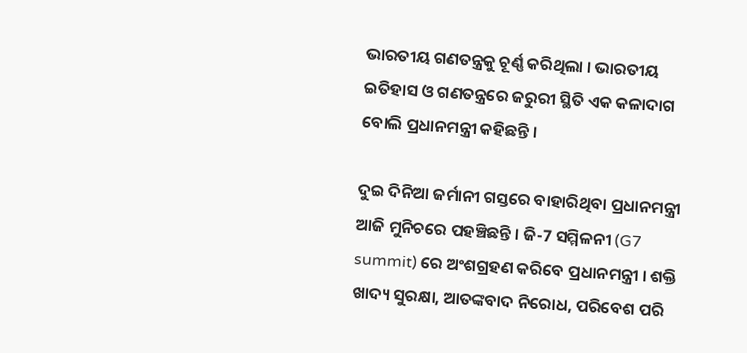ଭାରତୀୟ ଗଣତନ୍ତ୍ରକୁ ଚୂର୍ଣ୍ଣ କରିଥିଲା । ଭାରତୀୟ ଇତିହାସ ଓ ଗଣତନ୍ତ୍ରରେ ଜରୁରୀ ସ୍ଥିତି ଏକ କଳାଦାଗ ବୋଲି ପ୍ରଧାନମନ୍ତ୍ରୀ କହିଛନ୍ତି ।

ଦୁଇ ଦିନିଆ ଜର୍ମାନୀ ଗସ୍ତରେ ବାହାରିଥିବା ପ୍ରଧାନମନ୍ତ୍ରୀ ଆଜି ମୁନିଚରେ ପହଞ୍ଚିଛନ୍ତି । ଜି-7 ସମ୍ମିଳନୀ (G7 summit) ରେ ଅଂଶଗ୍ରହଣ କରିବେ ପ୍ରଧାନମନ୍ତ୍ରୀ । ଶକ୍ତି ଖାଦ୍ୟ ସୁରକ୍ଷା, ଆତଙ୍କବାଦ ନିରୋଧ, ପରିବେଶ ପରି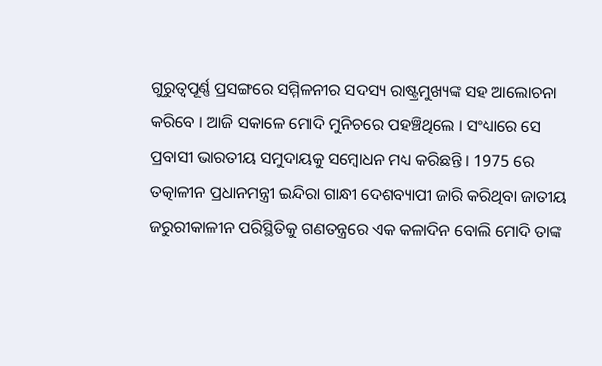ଗୁରୁତ୍ବପୂର୍ଣ୍ଣ ପ୍ରସଙ୍ଗରେ ସମ୍ମିଳନୀର ସଦସ୍ୟ ରାଷ୍ଟ୍ରମୁଖ୍ୟଙ୍କ ସହ ଆଲୋଚନା କରିବେ । ଆଜି ସକାଳେ ମୋଦି ମୁନିଚରେ ପହଞ୍ଚିଥିଲେ । ସଂଧ୍ୟାରେ ସେ ପ୍ରବାସୀ ଭାରତୀୟ ସମୁଦାୟକୁ ସମ୍ବୋଧନ ମଧ୍ୟ କରିଛନ୍ତି । 1975 ରେ ତତ୍କାଳୀନ ପ୍ରଧାନମନ୍ତ୍ରୀ ଇନ୍ଦିରା ଗାନ୍ଧୀ ଦେଶବ୍ୟାପୀ ଜାରି କରିଥିବା ଜାତୀୟ ଜରୁରୀକାଳୀନ ପରିସ୍ଥିତିକୁ ଗଣତନ୍ତ୍ରରେ ଏକ କଳାଦିନ ବୋଲି ମୋଦି ତାଙ୍କ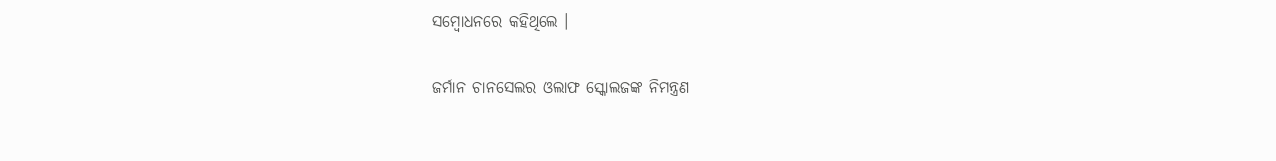ସମ୍ବୋଧନରେ କହିଥିଲେ ।

ଜର୍ମାନ ଚାନସେଲର ଓଲାଫ ସ୍କୋଲଜଙ୍କ ନିମନ୍ତ୍ରଣ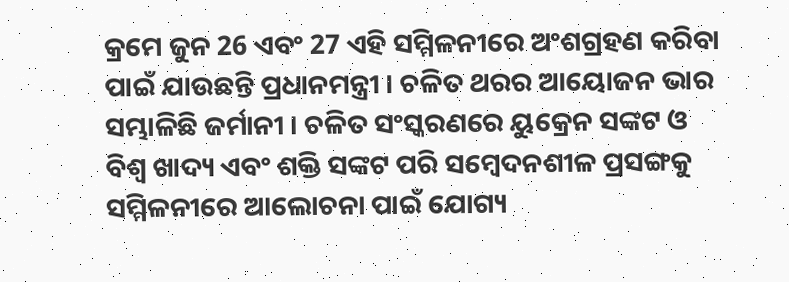କ୍ରମେ ଜୁନ 26 ଏବଂ 27 ଏହି ସମ୍ମିଳନୀରେ ଅଂଶଗ୍ରହଣ କରିବା ପାଇଁ ଯାଉଛନ୍ତି ପ୍ରଧାନମନ୍ତ୍ରୀ । ଚଳିତ ଥରର ଆୟୋଜନ ଭାର ସମ୍ଭାଳିଛି ଜର୍ମାନୀ । ଚଳିତ ସଂସ୍କରଣରେ ୟୁକ୍ରେନ ସଙ୍କଟ ଓ ବିଶ୍ବ ଖାଦ୍ୟ ଏବଂ ଶକ୍ତି ସଙ୍କଟ ପରି ସମ୍ବେଦନଶୀଳ ପ୍ରସଙ୍ଗକୁ ସମ୍ମିଳନୀରେ ଆଲୋଚନା ପାଇଁ ଯୋଗ୍ୟ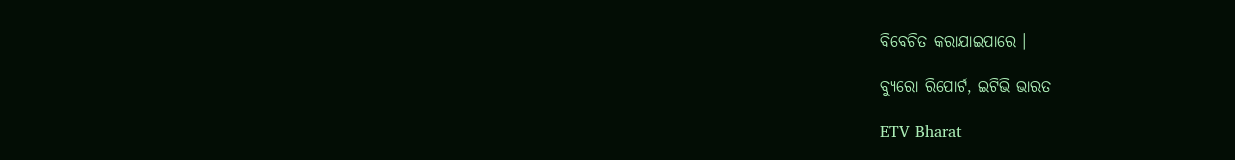ବିବେଚିତ କରାଯାଇପାରେ ।

ବ୍ୟୁରୋ ରିପୋର୍ଟ, ଇଟିଭି ଭାରତ

ETV Bharat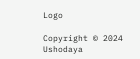Logo

Copyright © 2024 Ushodaya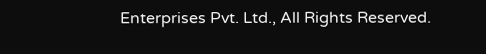Enterprises Pvt. Ltd., All Rights Reserved.